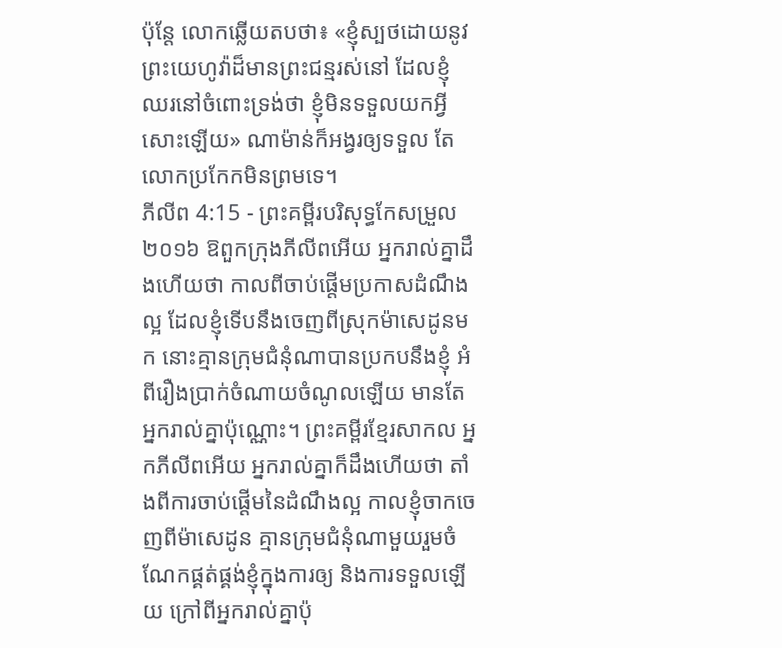ប៉ុន្តែ លោកឆ្លើយតបថា៖ «ខ្ញុំស្បថដោយនូវព្រះយេហូវ៉ាដ៏មានព្រះជន្មរស់នៅ ដែលខ្ញុំឈរនៅចំពោះទ្រង់ថា ខ្ញុំមិនទទួលយកអ្វីសោះឡើយ» ណាម៉ាន់ក៏អង្វរឲ្យទទួល តែលោកប្រកែកមិនព្រមទេ។
ភីលីព 4:15 - ព្រះគម្ពីរបរិសុទ្ធកែសម្រួល ២០១៦ ឱពួកក្រុងភីលីពអើយ អ្នករាល់គ្នាដឹងហើយថា កាលពីចាប់ផ្តើមប្រកាសដំណឹងល្អ ដែលខ្ញុំទើបនឹងចេញពីស្រុកម៉ាសេដូនមក នោះគ្មានក្រុមជំនុំណាបានប្រកបនឹងខ្ញុំ អំពីរឿងប្រាក់ចំណាយចំណូលឡើយ មានតែអ្នករាល់គ្នាប៉ុណ្ណោះ។ ព្រះគម្ពីរខ្មែរសាកល អ្នកភីលីពអើយ អ្នករាល់គ្នាក៏ដឹងហើយថា តាំងពីការចាប់ផ្ដើមនៃដំណឹងល្អ កាលខ្ញុំចាកចេញពីម៉ាសេដូន គ្មានក្រុមជំនុំណាមួយរួមចំណែកផ្គត់ផ្គង់ខ្ញុំក្នុងការឲ្យ និងការទទួលឡើយ ក្រៅពីអ្នករាល់គ្នាប៉ុ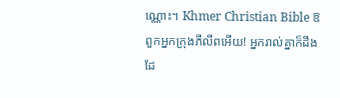ណ្ណោះ។ Khmer Christian Bible ឱពួកអ្នកក្រុងភីលីពអើយ! អ្នករាល់គ្នាក៏ដឹងដែ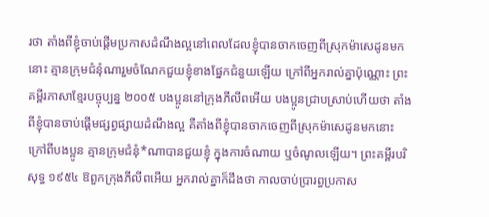រថា តាំងពីខ្ញុំចាប់ផ្ដើមប្រកាសដំណឹងល្អនៅពេលដែលខ្ញុំបានចាកចេញពីស្រុកម៉ាសេដូនមកនោះ គ្មានក្រុមជំនុំណារួមចំណែកជួយខ្ញុំខាងផ្នែកជំនួយឡើយ ក្រៅពីអ្នករាល់គ្នាប៉ុណ្ណោះ ព្រះគម្ពីរភាសាខ្មែរបច្ចុប្បន្ន ២០០៥ បងប្អូននៅក្រុងភីលីពអើយ បងប្អូនជ្រាបស្រាប់ហើយថា តាំងពីខ្ញុំបានចាប់ផ្ដើមផ្សព្វផ្សាយដំណឹងល្អ គឺតាំងពីខ្ញុំបានចាកចេញពីស្រុកម៉ាសេដូនមកនោះ ក្រៅពីបងប្អូន គ្មានក្រុមជំនុំ*ណាបានជួយខ្ញុំ ក្នុងការចំណាយ ឬចំណូលឡើយ។ ព្រះគម្ពីរបរិសុទ្ធ ១៩៥៤ ឱពួកក្រុងភីលីពអើយ អ្នករាល់គ្នាក៏ដឹងថា កាលចាប់ប្រារព្ធប្រកាស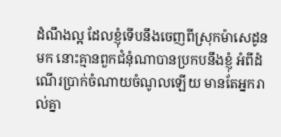ដំណឹងល្អ ដែលខ្ញុំទើបនឹងចេញពីស្រុកម៉ាសេដូនមក នោះគ្មានពួកជំនុំណាបានប្រកបនឹងខ្ញុំ អំពីដំណើរប្រាក់ចំណាយចំណូលឡើយ មានតែអ្នករាល់គ្នា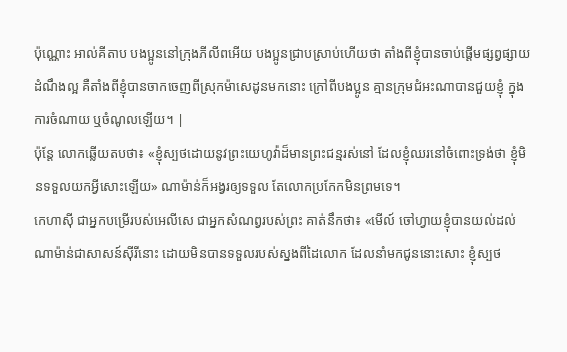ប៉ុណ្ណោះ អាល់គីតាប បងប្អូននៅក្រុងភីលីពអើយ បងប្អូនជ្រាបស្រាប់ហើយថា តាំងពីខ្ញុំបានចាប់ផ្ដើមផ្សព្វផ្សាយដំណឹងល្អ គឺតាំងពីខ្ញុំបានចាកចេញពីស្រុកម៉ាសេដូនមកនោះ ក្រៅពីបងប្អូន គ្មានក្រុមជំអះណាបានជួយខ្ញុំ ក្នុងការចំណាយ ឬចំណូលឡើយ។ |
ប៉ុន្តែ លោកឆ្លើយតបថា៖ «ខ្ញុំស្បថដោយនូវព្រះយេហូវ៉ាដ៏មានព្រះជន្មរស់នៅ ដែលខ្ញុំឈរនៅចំពោះទ្រង់ថា ខ្ញុំមិនទទួលយកអ្វីសោះឡើយ» ណាម៉ាន់ក៏អង្វរឲ្យទទួល តែលោកប្រកែកមិនព្រមទេ។
កេហាស៊ី ជាអ្នកបម្រើរបស់អេលីសេ ជាអ្នកសំណព្វរបស់ព្រះ គាត់នឹកថា៖ «មើល៍ ចៅហ្វាយខ្ញុំបានយល់ដល់ណាម៉ាន់ជាសាសន៍ស៊ីរីនោះ ដោយមិនបានទទួលរបស់ស្នងពីដៃលោក ដែលនាំមកជូននោះសោះ ខ្ញុំស្បថ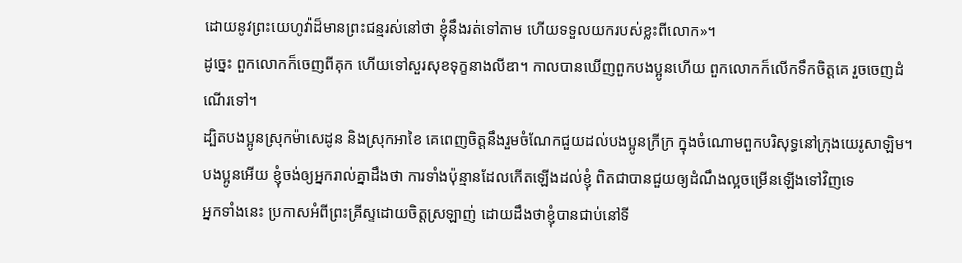ដោយនូវព្រះយេហូវ៉ាដ៏មានព្រះជន្មរស់នៅថា ខ្ញុំនឹងរត់ទៅតាម ហើយទទួលយករបស់ខ្លះពីលោក»។
ដូច្នេះ ពួកលោកក៏ចេញពីគុក ហើយទៅសួរសុខទុក្ខនាងលីឌា។ កាលបានឃើញពួកបងប្អូនហើយ ពួកលោកក៏លើកទឹកចិត្តគេ រួចចេញដំណើរទៅ។
ដ្បិតបងប្អូនស្រុកម៉ាសេដូន និងស្រុកអាខៃ គេពេញចិត្តនឹងរួមចំណែកជួយដល់បងប្អូនក្រីក្រ ក្នុងចំណោមពួកបរិសុទ្ធនៅក្រុងយេរូសាឡិម។
បងប្អូនអើយ ខ្ញុំចង់ឲ្យអ្នករាល់គ្នាដឹងថា ការទាំងប៉ុន្មានដែលកើតឡើងដល់ខ្ញុំ ពិតជាបានជួយឲ្យដំណឹងល្អចម្រើនឡើងទៅវិញទេ
អ្នកទាំងនេះ ប្រកាសអំពីព្រះគ្រីស្ទដោយចិត្តស្រឡាញ់ ដោយដឹងថាខ្ញុំបានជាប់នៅទី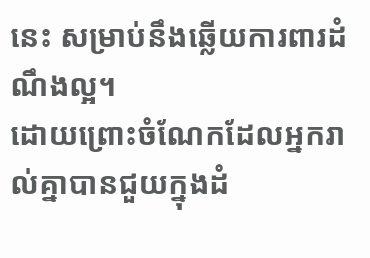នេះ សម្រាប់នឹងឆ្លើយការពារដំណឹងល្អ។
ដោយព្រោះចំណែកដែលអ្នករាល់គ្នាបានជួយក្នុងដំ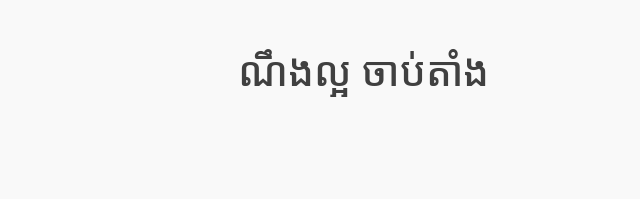ណឹងល្អ ចាប់តាំង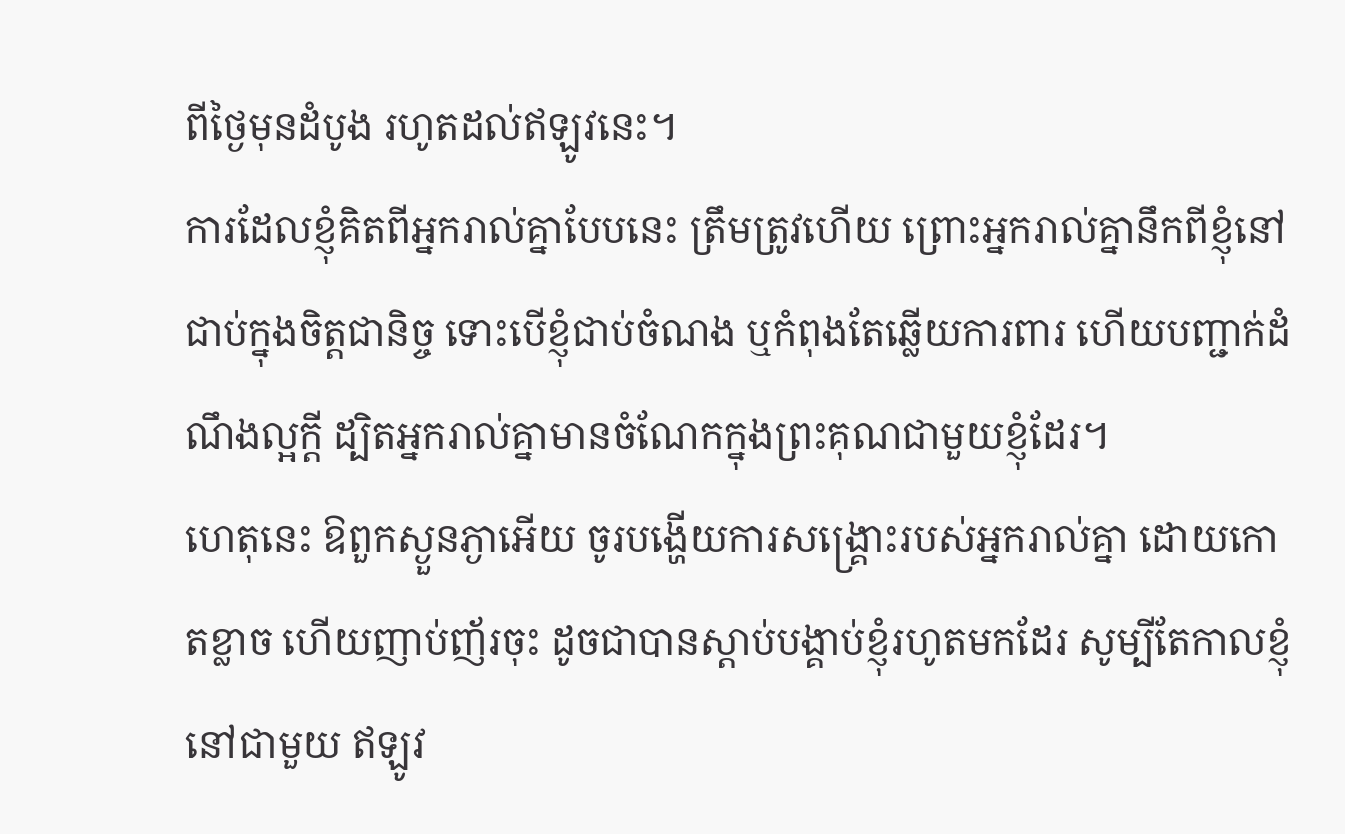ពីថ្ងៃមុនដំបូង រហូតដល់ឥឡូវនេះ។
ការដែលខ្ញុំគិតពីអ្នករាល់គ្នាបែបនេះ ត្រឹមត្រូវហើយ ព្រោះអ្នករាល់គ្នានឹកពីខ្ញុំនៅជាប់ក្នុងចិត្តជានិច្ច ទោះបើខ្ញុំជាប់ចំណង ឬកំពុងតែឆ្លើយការពារ ហើយបញ្ជាក់ដំណឹងល្អក្តី ដ្បិតអ្នករាល់គ្នាមានចំណែកក្នុងព្រះគុណជាមួយខ្ញុំដែរ។
ហេតុនេះ ឱពួកស្ងួនភ្ងាអើយ ចូរបង្ហើយការសង្គ្រោះរបស់អ្នករាល់គ្នា ដោយកោតខ្លាច ហើយញាប់ញ័រចុះ ដូចជាបានស្តាប់បង្គាប់ខ្ញុំរហូតមកដែរ សូម្បីតែកាលខ្ញុំនៅជាមួយ ឥឡូវ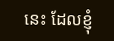នេះ ដែលខ្ញុំ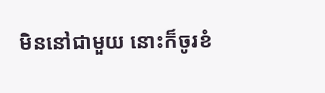មិននៅជាមួយ នោះក៏ចូរខំ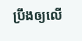ប្រឹងឲ្យលើ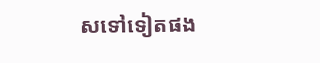សទៅទៀតផង